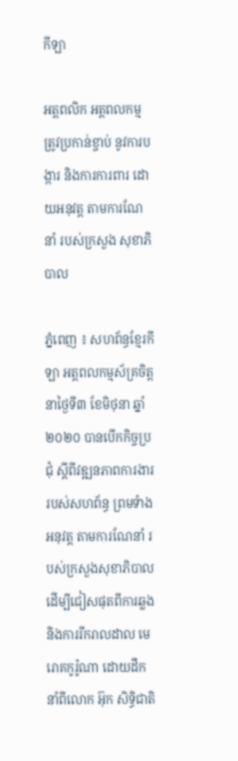កីឡា

អត្តពលិក អត្តពលកម្ម ត្រូវប្រកាន់ខ្ចាប់ នូវការបង្ការ និងការការពារ ដោយអនុវត្ត តាមការណែនាំ របស់ក្រសួង សុខាភិបាល

ភ្នំពេញ ៖ សហព័ន្ធខ្មែរកីឡា អត្តពលកម្មស័គ្រចិត្ត នាថ្ងៃទី៣ ខែមិថុនា ឆ្នាំ២០២០ បានបើកកិច្ចប្រជុំ ស្តីពីវឌ្ឍនភាពការងារ របស់សហព័ន្ធ ព្រមទំាងអនុវត្ត តាមការណែនាំ របស់ក្រសួងសុខាភិបាល ដើម្បីជៀសផុតពីការឆ្លង និងការរីករាលដាល មេរោគកូរ៉ូណា ដោយដឹកនាំពីលោក អ៊ុក សិទ្ធិជាតិ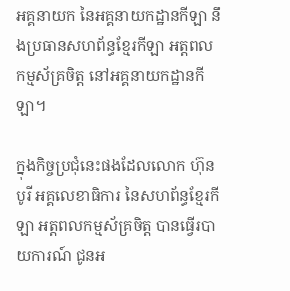អគ្គនាយក នៃអគ្គនាយកដ្ឋានកីឡា នឹងប្រធានសហព័ន្ធខ្មែរកីឡា អត្តពលកម្មស័គ្រចិត្ត នៅអគ្គនាយកដ្ឋានកីឡា។

ក្នុងកិច្ចប្រជុំនេះផងដែលលោក ហ៊ុន បូរី អគ្គលេខាធិការ នៃសហព័ន្ធខ្មែរកីឡា អត្តពលកម្មស័គ្រចិត្ត បានធ្វើរបាយការណ៍ ជូនអ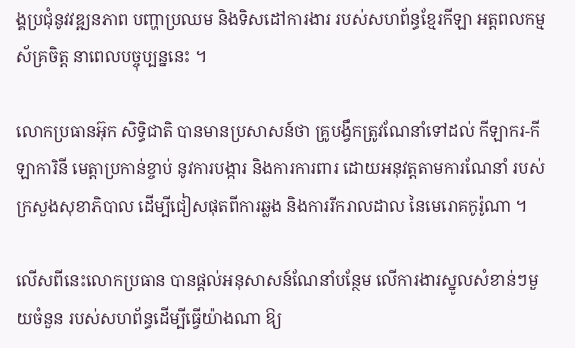ង្គប្រជុំនូវវឌ្ឍនភាព បញ្ហាប្រឈម និងទិសដៅការងារ របស់សហព័ន្ធខ្មែរកីឡា អត្តពលកម្មស័គ្រចិត្ត នាពេលបច្ចុប្បន្ននេះ ។

លោកប្រធានអ៊ុក សិទ្ធិជាតិ បានមានប្រសាសន៍ថា គ្រូបង្វឹកត្រូវណែនាំទៅដល់ កីឡាករ-កីឡាការិនី មេត្តាប្រកាន់ខ្ចាប់ នូវការបង្ការ និងការការពារ ដោយអនុវត្តតាមការណែនាំ របស់ក្រសួងសុខាភិបាល ដើម្បីជៀសផុតពីការឆ្លង និងការរីករាលដាល នៃមេរោគកូរ៉ូណា ។

លើសពីនេះលោកប្រធាន បានផ្តល់អនុសាសន៍ណែនាំបន្ថែម លើការងារស្នូលសំខាន់ៗមួយចំនួន របស់សហព័ន្ធដើម្បីធ្វើយ៉ាងណា ឱ្យ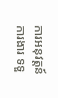ការអនុវត្តន៍ការងារ ទទួ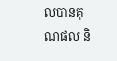លបានគុណផល និ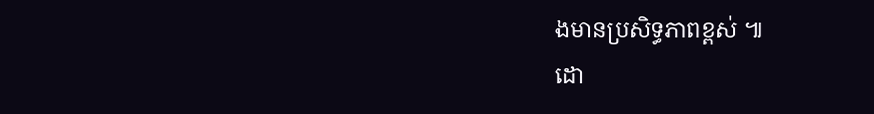ងមានប្រសិទ្ធភាពខ្ពស់ ៕
ដោ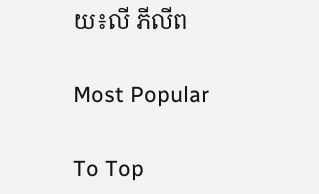យ៖លី ភីលីព

Most Popular

To Top